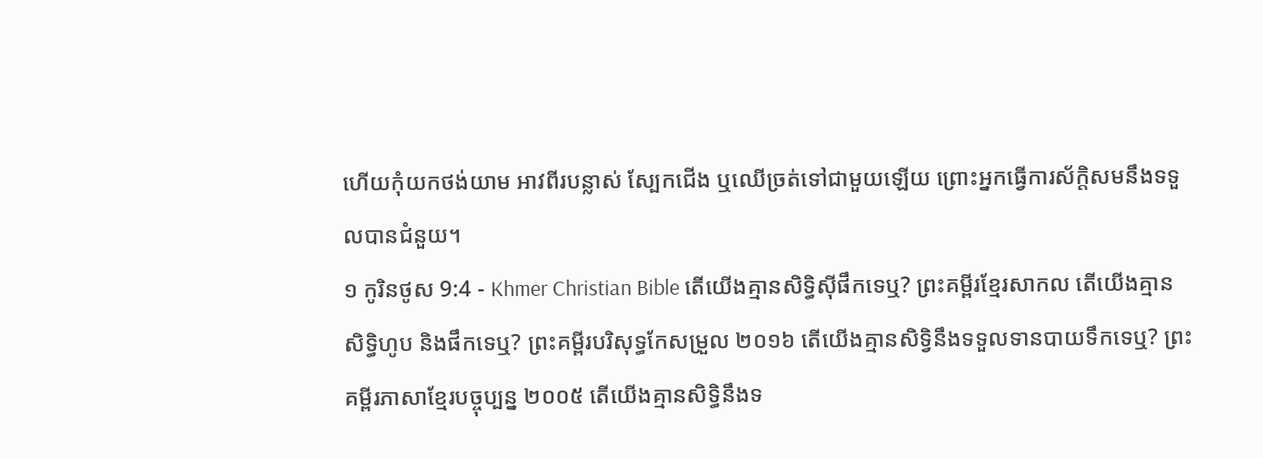ហើយកុំយកថង់យាម អាវពីរបន្លាស់ ស្បែកជើង ឬឈើច្រត់ទៅជាមួយឡើយ ព្រោះអ្នកធ្វើការស័ក្ដិសមនឹងទទួលបានជំនួយ។
១ កូរិនថូស 9:4 - Khmer Christian Bible តើយើងគ្មានសិទ្ធិស៊ីផឹកទេឬ? ព្រះគម្ពីរខ្មែរសាកល តើយើងគ្មានសិទ្ធិហូប និងផឹកទេឬ? ព្រះគម្ពីរបរិសុទ្ធកែសម្រួល ២០១៦ តើយើងគ្មានសិទ្វិនឹងទទួលទានបាយទឹកទេឬ? ព្រះគម្ពីរភាសាខ្មែរបច្ចុប្បន្ន ២០០៥ តើយើងគ្មានសិទ្ធិនឹងទ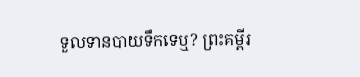ទួលទានបាយទឹកទេឬ? ព្រះគម្ពីរ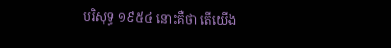បរិសុទ្ធ ១៩៥៤ នោះគឺថា តើយើង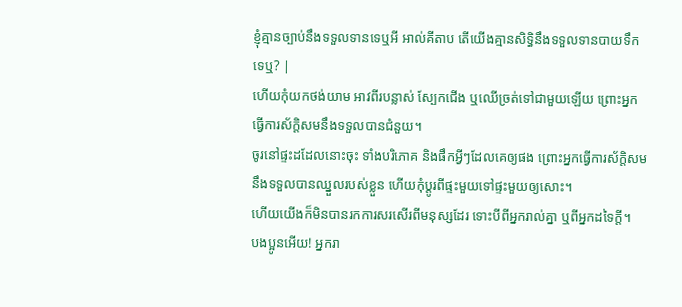ខ្ញុំគ្មានច្បាប់នឹងទទួលទានទេឬអី អាល់គីតាប តើយើងគ្មានសិទ្ធិនឹងទទួលទានបាយទឹកទេឬ? |
ហើយកុំយកថង់យាម អាវពីរបន្លាស់ ស្បែកជើង ឬឈើច្រត់ទៅជាមួយឡើយ ព្រោះអ្នកធ្វើការស័ក្ដិសមនឹងទទួលបានជំនួយ។
ចូរនៅផ្ទះដដែលនោះចុះ ទាំងបរិភោគ និងផឹកអ្វីៗដែលគេឲ្យផង ព្រោះអ្នកធ្វើការស័ក្តិសមនឹងទទួលបានឈ្នួលរបស់ខ្លួន ហើយកុំប្ដូរពីផ្ទះមួយទៅផ្ទះមួយឲ្យសោះ។
ហើយយើងក៏មិនបានរកការសរសើរពីមនុស្សដែរ ទោះបីពីអ្នករាល់គ្នា ឬពីអ្នកដទៃក្ដី។
បងប្អូនអើយ! អ្នករា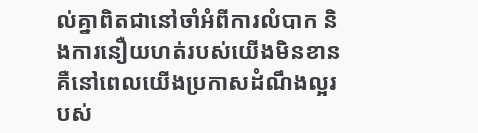ល់គ្នាពិតជានៅចាំអំពីការលំបាក និងការនឿយហត់របស់យើងមិនខាន គឺនៅពេលយើងប្រកាសដំណឹងល្អរបស់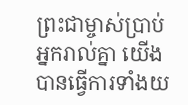ព្រះជាម្ចាស់ប្រាប់អ្នករាល់គ្នា យើងបានធ្វើការទាំងយ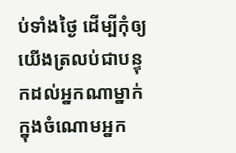ប់ទាំងថ្ងៃ ដើម្បីកុំឲ្យយើងត្រលប់ជាបន្ទុកដល់អ្នកណាម្នាក់ក្នុងចំណោមអ្នក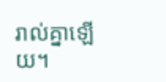រាល់គ្នាឡើយ។